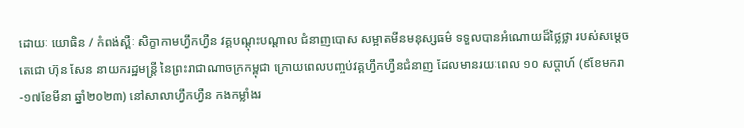ដោយៈ យោធិន / កំពង់ស្ពឺៈ សិក្ខាកាមហ្វឹកហ្វឺន វគ្គបណ្តុះបណ្តាល ជំនាញបោស សម្អាតមីនមនុស្សធម៌ ទទួលបានអំណោយដ៏ថ្លៃថ្លា របស់សម្តេចតេជោ ហ៊ុន សែន នាយករដ្ឋមន្ត្រី នៃព្រះរាជាណាចក្រកម្ពុជា ក្រោយពេលបញ្ចប់វគ្គហ្វឹកហ្វឺនជំនាញ ដែលមានរយៈពេល ១០ សប្តាហ៍ (៩ខែមករា-១៧ខែមីនា ឆ្នាំ២០២៣) នៅសាលាហ្វឹកហ្វឺន កងកម្លាំងរ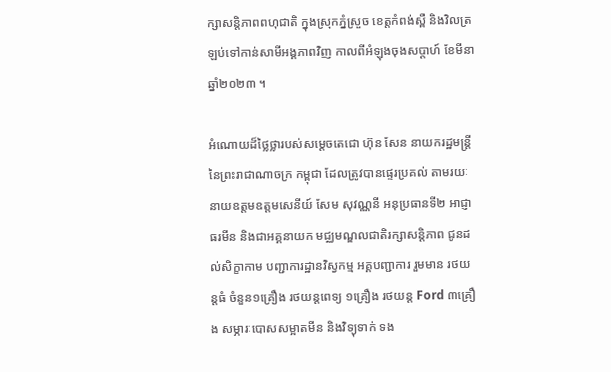ក្សាសន្តិភាពពហុជាតិ ក្នុងស្រុកភ្នំស្រួច ខេត្តកំពង់ស្ពឺ និងវិលត្រឡប់ទៅកាន់សាមីអង្គភាពវិញ កាលពីអំឡុងចុងសប្តាហ៍ ខែមីនា ឆ្នាំ២០២៣ ។

អំណោយដ៏ថ្លៃថ្លារបស់សម្តេចតេជោ ហ៊ុន សែន នាយករដ្ឋមន្ត្រី នៃព្រះរាជាណាចក្រ កម្ពុជា ដែលត្រូវបានផ្ទេរប្រគល់ តាមរយៈនាយឧត្តមឧត្តមសេនីយ៍ សែម សុវណ្ណនី អនុប្រធានទី២ អាជ្ញាធរមីន និងជាអគ្គនាយក មជ្ឈមណ្ឌលជាតិរក្សាសន្តិភាព ជូនដល់សិក្ខាកាម បញ្ជាការដ្ឋានវិស្វកម្ម អគ្គបញ្ជាការ រួមមាន រថយន្តធំ ចំនួន១គ្រឿង រថយន្តពេទ្យ ១គ្រឿង រថយន្ត Ford ៣គ្រឿង សម្ភារៈបោសសម្អាតមីន និងវិទ្យុទាក់ ទង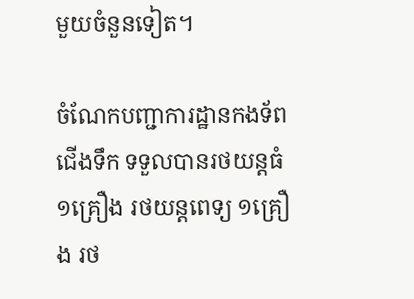មួយចំនួនទៀត។

ចំណែកបញ្ជាការដ្ឋានកងទ័ពជើងទឹក ទទួលបានរថយន្តធំ ១គ្រឿង រថយន្តពេទ្យ ១គ្រឿង រថ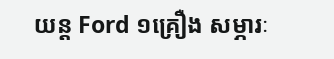យន្ត Ford ១គ្រឿង សម្ភារៈ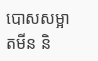បោសសម្អាតមីន និ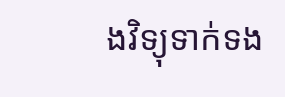ងវិទ្យុទាក់ទង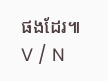ផងដែរ៕ V / N